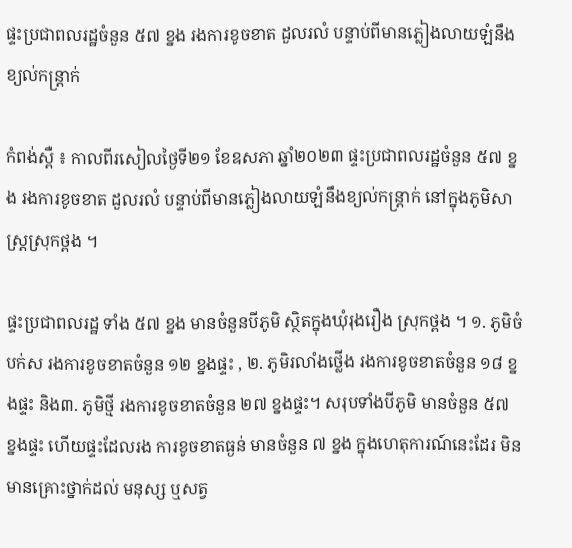ផ្ទះប្រជាពលរដ្ឋចំនួន ៥៧ ខ្នង រងការខូចខាត ដួលរលំ បន្ទាប់ពីមានភ្លៀងលាយឡំនឹងខ្យល់កន្ត្រាក់

កំពង់ស្ពឺ ៖ កាលពីរសៀលថ្ងៃទី២១ ខែឧសភា ឆ្នាំ២០២៣ ផ្ទះប្រជាពលរដ្ឋចំនួន ៥៧ ខ្នង រងការខូចខាត ដួលរលំ បន្ទាប់ពីមានភ្លៀងលាយឡំនឹងខ្យល់កន្ត្រាក់ នៅក្នុងភូមិសាស្ត្រស្រុកថ្ពង ។

ផ្ទះប្រជាពលរដ្ឋ ទាំង ៥៧ ខ្នង មានចំនួនបីភូមិ ស្ថិតក្នុងឃុំរុងរឿង ស្រុកថ្ពង ។ ១. ភូមិចំបក់ស រងការខូចខាតចំនួន ១២ ខ្នងផ្ទះ , ២. ភូមិរលាំងថ្លើង រងការខូចខាតចំនួន ១៨ ខ្នងផ្ទះ និង៣. ភូមិថ្មី រងការខូចខាតចំនួន ២៧ ខ្នងផ្ទះ។ សរុបទាំងបីភូមិ មានចំនួន ៥៧ ខ្នងផ្ទះ ហើយផ្ទះដែលរង ការខូចខាតធ្ងន់ មានចំនួន ៧ ខ្នង ក្នុងហេតុការណ៍នេះដែរ មិនមានគ្រោះថ្នាក់ដល់ មនុស្ស ឬសត្វ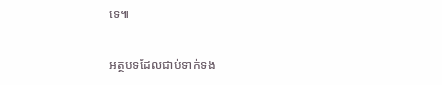ទេ៕

អត្ថបទដែលជាប់ទាក់ទង